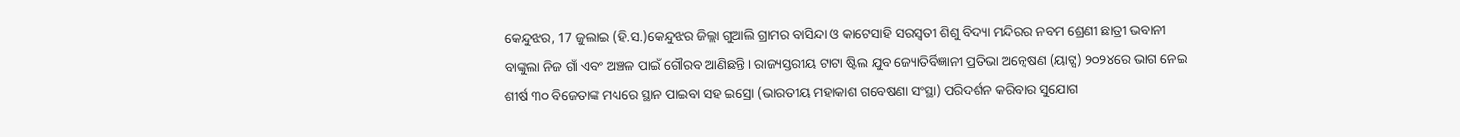କେନ୍ଦୁଝର, 17 ଜୁଲାଇ (ହି.ସ.)କେନ୍ଦୁଝର ଜିଲ୍ଲା ଗୁଆଲି ଗ୍ରାମର ବାସିନ୍ଦା ଓ କାଟେସାହି ସରସ୍ୱତୀ ଶିଶୁ ବିଦ୍ୟା ମନ୍ଦିରର ନବମ ଶ୍ରେଣୀ ଛାତ୍ରୀ ଭବାନୀ ବାଙ୍କୁଲା ନିଜ ଗାଁ ଏବଂ ଅଞ୍ଚଳ ପାଇଁ ଗୌରବ ଆଣିଛନ୍ତି। ରାଜ୍ୟସ୍ତରୀୟ ଟାଟା ଷ୍ଟିଲ ଯୁବ ଜ୍ୟୋତିର୍ବିଜ୍ଞାନୀ ପ୍ରତିଭା ଅନ୍ୱେଷଣ (ୟାଟ୍ସ) ୨୦୨୪ରେ ଭାଗ ନେଇ ଶୀର୍ଷ ୩୦ ବିଜେତାଙ୍କ ମଧ୍ୟରେ ସ୍ଥାନ ପାଇବା ସହ ଇସ୍ରୋ (ଭାରତୀୟ ମହାକାଶ ଗବେଷଣା ସଂସ୍ଥା) ପରିଦର୍ଶନ କରିବାର ସୁଯୋଗ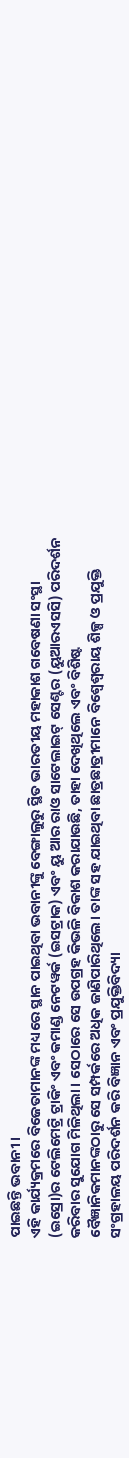ପାଇଛନ୍ତି ଭବାନୀ।
ଏହି କାର୍ଯ୍ୟକ୍ରମରେ ବିଜେତାମାନଙ୍କ ମଧ୍ୟରେ ସ୍ଥାନ ପାଇଥିବା ଭବାନୀଙ୍କୁ ବେଙ୍ଗାଲୁରୁ ସ୍ଥିତ ଭାରତୀୟ ମହାକାଶ ଗବେଷଣା ସଂସ୍ଥା (ଇସ୍ରୋ)ର ଟେଲିମେଟ୍ରି ଟ୍ରାକିଂ ଏବଂ କମାଣ୍ଡ ନେଟୱର୍କ (ଇସଟ୍ରାକ) ଏବଂ ୟୁ ଆର ରାଓ ସାଟେଲାଇଟ୍ ସେଣ୍ଟର (ୟୁଆରଏସସି) ପରିଦର୍ଶନ କରିବାର ସୁଯୋଗ ମିଳିଥିଲା। ସେଠାରେ ସେ ଉପଗ୍ରହ କିଭଳି ବିକାଶ କରାଯାଉଛି, ତାହା ଦେଖିଥିଲେ ଏବଂ ବିଶିଷ୍ଟ ବୈଜ୍ଞାନିକମାନଙ୍କଠାରୁ ସେ ସମ୍ପର୍କରେ ଅଧିକ ଜାଣିପାରିଥିଲେ। ତାଙ୍କ ସହ ଯାଇଥିବା ଛାତ୍ରଛାତ୍ରୀମାନେ ବିଶ୍ୱେଶ୍ୱରାୟ ଶିଳ୍ପ ଓ ପ୍ରଯୁକ୍ତି ସଂଗ୍ରହାଳୟ ପରିଦର୍ଶନ କରି ବିଜ୍ଞାନ ଏବଂ ପ୍ରଯୁକ୍ତିବିଦ୍ୟା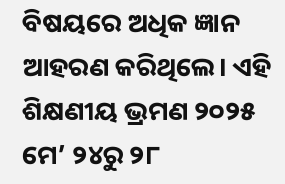ବିଷୟରେ ଅଧିକ ଜ୍ଞାନ ଆହରଣ କରିଥିଲେ। ଏହି ଶିକ୍ଷଣୀୟ ଭ୍ରମଣ ୨୦୨୫ ମେ’ ୨୪ରୁ ୨୮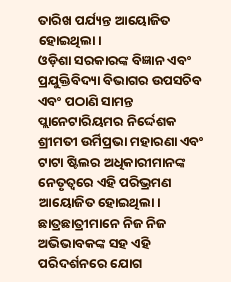ତାରିଖ ପର୍ଯ୍ୟନ୍ତ ଆୟୋଜିତ ହୋଇଥିଲା।
ଓଡ଼ିଶା ସରକାରଙ୍କ ବିଜ୍ଞାନ ଏବଂ ପ୍ରଯୁକ୍ତିବିଦ୍ୟା ବିଭାଗର ଉପସଚିବ ଏବଂ ପଠାଣି ସାମନ୍ତ ପ୍ଲାନେଟାରିୟମର ନିର୍ଦ୍ଦେଶକ ଶ୍ରୀମତୀ ଉର୍ମିପ୍ରଭା ମହାରଣା ଏବଂ ଟାଟା ଷ୍ଟିଲର ଅଧିକାରୀମାନଙ୍କ ନେତୃତ୍ୱରେ ଏହି ପରିଭ୍ରମଣ ଆୟୋଜିତ ହୋଇଥିଲା। ଛାତ୍ରଛାତ୍ରୀମାନେ ନିଜ ନିଜ ଅଭିଭାବକଙ୍କ ସହ ଏହି ପରିଦର୍ଶନରେ ଯୋଗ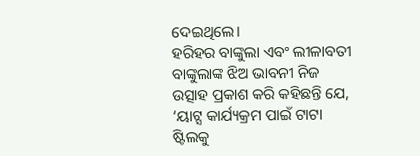ଦେଇଥିଲେ।
ହରିହର ବାଙ୍କୁଲା ଏବଂ ଲୀଳାବତୀ ବାଙ୍କୁଲାଙ୍କ ଝିଅ ଭାବନୀ ନିଜ ଉତ୍ସାହ ପ୍ରକାଶ କରି କହିଛନ୍ତି ଯେ, ‘ୟାଟ୍ସ କାର୍ଯ୍ୟକ୍ରମ ପାଇଁ ଟାଟା ଷ୍ଟିଲକୁ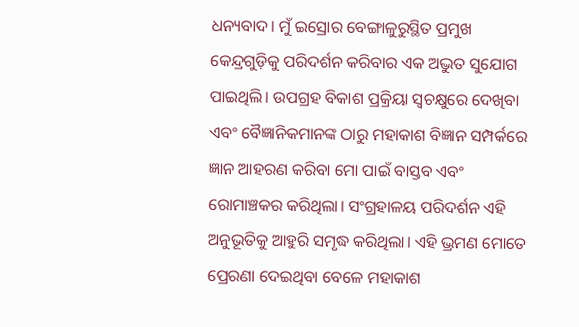ଧନ୍ୟବାଦ। ମୁଁ ଇସ୍ରୋର ବେଙ୍ଗାଳୁରୁସ୍ଥିତ ପ୍ରମୁଖ କେନ୍ଦ୍ରଗୁଡ଼ିକୁ ପରିଦର୍ଶନ କରିବାର ଏକ ଅଦ୍ଭୁତ ସୁଯୋଗ ପାଇଥିଲି। ଉପଗ୍ରହ ବିକାଶ ପ୍ରକ୍ରିୟା ସ୍ୱଚକ୍ଷୁରେ ଦେଖିବା ଏବଂ ବୈଜ୍ଞାନିକମାନଙ୍କ ଠାରୁ ମହାକାଶ ବିଜ୍ଞାନ ସମ୍ପର୍କରେ ଜ୍ଞାନ ଆହରଣ କରିବା ମୋ ପାଇଁ ବାସ୍ତବ ଏବଂ ରୋମାଞ୍ଚକର କରିଥିଲା। ସଂଗ୍ରହାଳୟ ପରିଦର୍ଶନ ଏହି ଅନୁଭୂତିକୁ ଆହୁରି ସମୃଦ୍ଧ କରିଥିଲା। ଏହି ଭ୍ରମଣ ମୋତେ ପ୍ରେରଣା ଦେଇଥିବା ବେଳେ ମହାକାଶ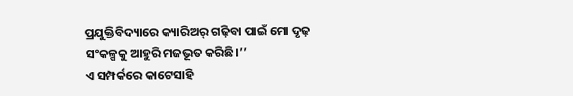ପ୍ରଯୁକ୍ତିବିଦ୍ୟାରେ କ୍ୟାରିଅର୍ ଗଢ଼ିବା ପାଇଁ ମୋ ଦୃଢ଼ ସଂକଳ୍ପକୁ ଆହୁରି ମଜଭୂତ କରିଛି।’’
ଏ ସମ୍ପର୍କରେ କାଟେସାହି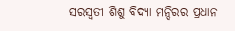ସରସ୍ୱତୀ ଶିଶୁ ବିଦ୍ୟା ମନ୍ଦିରର ପ୍ରଧାନ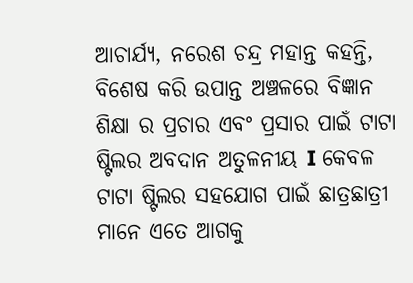ଆଚାର୍ଯ୍ୟ, ନରେଶ ଚନ୍ଦ୍ର ମହାନ୍ତ କହନ୍ତି, ବିଶେଷ କରି ଉପାନ୍ତ ଅଞ୍ଚଳରେ ବିଜ୍ଞାନ ଶିକ୍ଷା ର ପ୍ରଚାର ଏବଂ ପ୍ରସାର ପାଇଁ ଟାଟା ଷ୍ଟିଲର ଅବଦାନ ଅତୁଳନୀୟ I କେବଳ ଟାଟା ଷ୍ଟିଲର ସହଯୋଗ ପାଇଁ ଛାତ୍ରଛାତ୍ରୀ ମାନେ ଏତେ ଆଗକୁ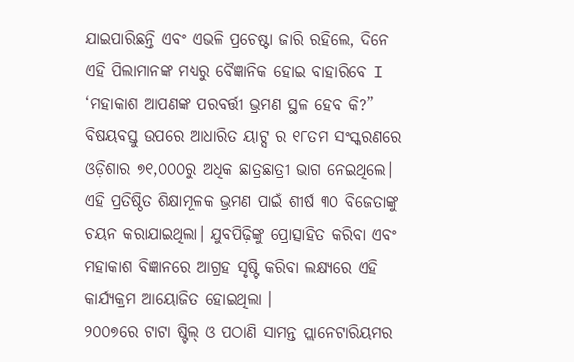ଯାଇପାରିଛନ୍ତି ଏବଂ ଏଭଳି ପ୍ରଚେଷ୍ଟା ଜାରି ରହିଲେ, ଦିନେ ଏହି ପିଲାମାନଙ୍କ ମଧ୍ଯରୁ ବୈଜ୍ଞାନିକ ହୋଇ ବାହାରିବେ I
‘ମହାକାଶ ଆପଣଙ୍କ ପରବର୍ତ୍ତୀ ଭ୍ରମଣ ସ୍ଥଳ ହେବ କି?” ବିଷୟବସ୍ତୁ ଉପରେ ଆଧାରିତ ୟାଟ୍ସ ର ୧୮ତମ ସଂସ୍କରଣରେ ଓଡ଼ିଶାର ୭୧,୦୦୦ରୁ ଅଧିକ ଛାତ୍ରଛାତ୍ରୀ ଭାଗ ନେଇଥିଲେ। ଏହି ପ୍ରତିଷ୍ଠିତ ଶିକ୍ଷାମୂଳକ ଭ୍ରମଣ ପାଇଁ ଶୀର୍ଷ ୩୦ ବିଜେତାଙ୍କୁ ଚୟନ କରାଯାଇଥିଲା। ଯୁବପିଢ଼ିଙ୍କୁ ପ୍ରୋତ୍ସାହିତ କରିବା ଏବଂ ମହାକାଶ ବିଜ୍ଞାନରେ ଆଗ୍ରହ ସୃଷ୍ଟି କରିବା ଲକ୍ଷ୍ୟରେ ଏହି କାର୍ଯ୍ୟକ୍ରମ ଆୟୋଜିତ ହୋଇଥିଲା ।
୨୦୦୭ରେ ଟାଟା ଷ୍ଟିଲ୍ ଓ ପଠାଣି ସାମନ୍ତ ପ୍ଲାନେଟାରିୟମର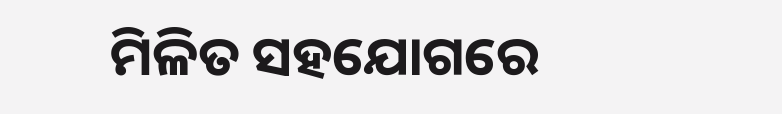ମିଳିତ ସହଯୋଗରେ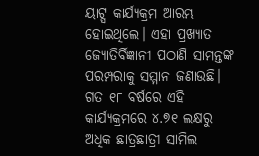ୟାଟ୍ସ କାର୍ଯ୍ୟକ୍ରମ ଆରମ୍ଭ ହୋଇଥିଲେ। ଏହା ପ୍ରଖ୍ୟାତ ଜ୍ୟୋତିର୍ବିଜ୍ଞାନୀ ପଠାଣି ସାମନ୍ତଙ୍କ ପରମ୍ପରାକୁ ସମ୍ମାନ ଜଣାଉଛି। ଗତ ୧୮ ବର୍ଷରେ ଏହି କାର୍ଯ୍ୟକ୍ରମରେ ୪.୭୧ ଲକ୍ଷରୁ ଅଧିକ ଛାତ୍ରଛାତ୍ରୀ ସାମିଲ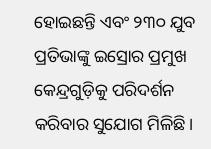ହୋଇଛନ୍ତି ଏବଂ ୨୩୦ ଯୁବ ପ୍ରତିଭାଙ୍କୁ ଇସ୍ରୋର ପ୍ରମୁଖ କେନ୍ଦ୍ରଗୁଡ଼ିକୁ ପରିଦର୍ଶନ କରିବାର ସୁଯୋଗ ମିଳିଛି।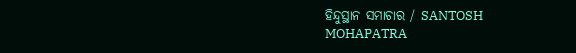ହିନ୍ଦୁସ୍ଥାନ ସମାଚାର / SANTOSH MOHAPATRA